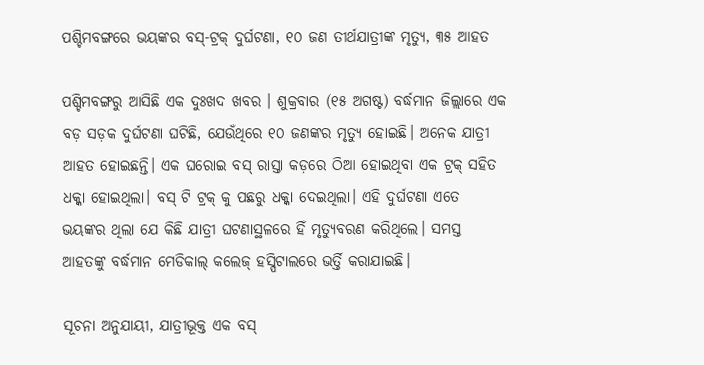ପଶ୍ଚିମବଙ୍ଗରେ ଭୟଙ୍କର ବସ୍-ଟ୍ରକ୍ ଦୁର୍ଘଟଣା, ୧୦ ଜଣ ତୀର୍ଥଯାତ୍ରୀଙ୍କ ମୃତ୍ୟୁ, ୩୫ ଆହତ

ପଶ୍ଚିମବଙ୍ଗରୁ ଆସିଛି ଏକ ଦୁଃଖଦ ଖବର । ଶୁକ୍ରବାର (୧୫ ଅଗଷ୍ଟ) ବର୍ଦ୍ଧମାନ ଜିଲ୍ଲାରେ ଏକ ବଡ଼ ସଡ଼କ ଦୁର୍ଘଟଣା ଘଟିଛି, ଯେଉଁଥିରେ ୧୦ ଜଣଙ୍କର ମୃତ୍ୟୁ ହୋଇଛି। ଅନେକ ଯାତ୍ରୀ ଆହତ ହୋଇଛନ୍ତି। ଏକ ଘରୋଇ ବସ୍ ରାସ୍ତା କଡ଼ରେ ଠିଆ ହୋଇଥିବା ଏକ ଟ୍ରକ୍ ସହିତ ଧକ୍କା ହୋଇଥିଲା। ବସ୍ ଟି ଟ୍ରକ୍ କୁ ପଛରୁ ଧକ୍କା ଦେଇଥିଲା। ଏହି ଦୁର୍ଘଟଣା ଏତେ ଭୟଙ୍କର ଥିଲା ଯେ କିଛି ଯାତ୍ରୀ ଘଟଣାସ୍ଥଳରେ ହିଁ ମୃତ୍ୟୁବରଣ କରିଥିଲେ। ସମସ୍ତ ଆହତଙ୍କୁ ବର୍ଦ୍ଧମାନ ମେଡିକାଲ୍ କଲେଜ୍ ହସ୍ପିଟାଲରେ ଭର୍ତ୍ତି କରାଯାଇଛି।

ସୂଚନା ଅନୁଯାୟୀ, ଯାତ୍ରୀଭୂକ୍ତ ଏକ ବସ୍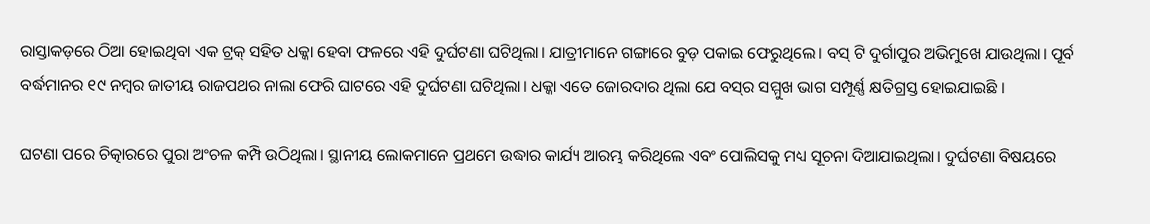ରାସ୍ତାକଡ଼ରେ ଠିଆ ହୋଇଥିବା ଏକ ଟ୍ରକ୍ ସହିତ ଧକ୍କା ହେବା ଫଳରେ ଏହି ଦୁର୍ଘଟଣା ଘଟିଥିଲା। ଯାତ୍ରୀମାନେ ଗଙ୍ଗାରେ ବୁଡ଼ ପକାଇ ଫେରୁଥିଲେ। ବସ୍ ଟି ଦୁର୍ଗାପୁର ଅଭିମୁଖେ ଯାଉଥିଲା। ପୂର୍ବ ବର୍ଦ୍ଧମାନର ୧୯ ନମ୍ବର ଜାତୀୟ ରାଜପଥର ନାଲା ଫେରି ଘାଟରେ ଏହି ଦୁର୍ଘଟଣା ଘଟିଥିଲା। ଧକ୍କା ଏତେ ଜୋରଦାର ଥିଲା ଯେ ବସ୍‌ର ସମ୍ମୁଖ ଭାଗ ସମ୍ପୂର୍ଣ୍ଣ କ୍ଷତିଗ୍ରସ୍ତ ହୋଇଯାଇଛି ।

ଘଟଣା ପରେ ଚିତ୍କାରରେ ପୁରା ଅଂଚଳ କମ୍ପି ଉଠିଥିଲା। ସ୍ଥାନୀୟ ଲୋକମାନେ ପ୍ରଥମେ ଉଦ୍ଧାର କାର୍ଯ୍ୟ ଆରମ୍ଭ କରିଥିଲେ ଏବଂ ପୋଲିସକୁ ମଧ୍ୟ ସୂଚନା ଦିଆଯାଇଥିଲା। ଦୁର୍ଘଟଣା ବିଷୟରେ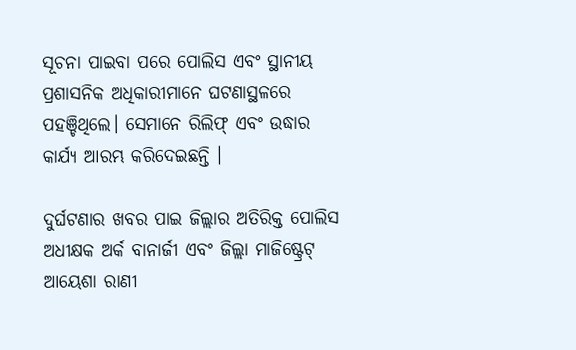ସୂଚନା ପାଇବା ପରେ ପୋଲିସ ଏବଂ ସ୍ଥାନୀୟ ପ୍ରଶାସନିକ ଅଧିକାରୀମାନେ ଘଟଣାସ୍ଥଳରେ ପହଞ୍ଚିଥିଲେ। ସେମାନେ ରିଲିଫ୍ ଏବଂ ଉଦ୍ଧାର କାର୍ଯ୍ୟ ଆରମ୍ଭ କରିଦେଇଛନ୍ତି ।

ଦୁର୍ଘଟଣାର ଖବର ପାଇ ଜିଲ୍ଲାର ଅତିରିକ୍ତ ପୋଲିସ ଅଧୀକ୍ଷକ ଅର୍କ ବାନାର୍ଜୀ ଏବଂ ଜିଲ୍ଲା ମାଜିଷ୍ଟ୍ରେଟ୍ ଆୟେଶା ରାଣୀ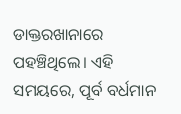ଡାକ୍ତରଖାନାରେ ପହଞ୍ଚିଥିଲେ। ଏହି ସମୟରେ, ପୂର୍ବ ବର୍ଧମାନ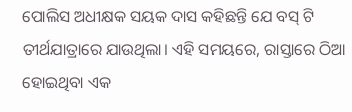ପୋଲିସ ଅଧୀକ୍ଷକ ସୟକ ଦାସ କହିଛନ୍ତି ଯେ ବସ୍ ଟି ତୀର୍ଥଯାତ୍ରାରେ ଯାଉଥିଲା। ଏହି ସମୟରେ, ରାସ୍ତାରେ ଠିଆ ହୋଇଥିବା ଏକ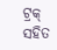ଟ୍ରକ୍ ସହିତ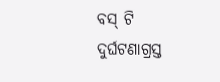ବସ୍ ଟି ଦୁର୍ଘଟଣାଗ୍ରସ୍ତ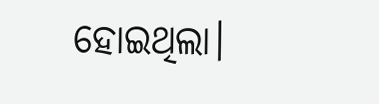ହୋଇଥିଲା।